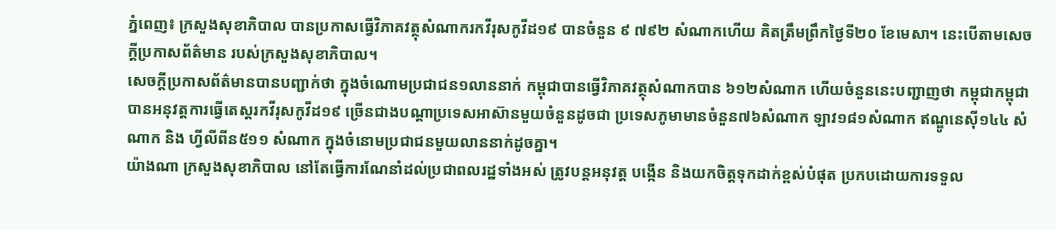ភ្នំពេញ៖ ក្រសួងសុខាភិបាល បានប្រកាសធ្វើវិភាគវត្ថុសំណាករកវីរុសកូវីដ១៩ បានចំនួន ៩ ៧៩២ សំណាកហើយ គិតត្រឹមព្រឹកថ្ងៃទី២០ ខែមេសា។ នេះបើតាមសេចក្តីប្រកាសព័ត៌មាន របស់ក្រសួងសុខាភិបាល។
សេចក្តីប្រកាសព័ត៌មានបានបញ្ជាក់ថា ក្នុងចំណោមប្រជាជន១លាននាក់ កម្ពុជាបានធ្វើវិភាគវត្ថុសំណាកបាន ៦១២សំណាក ហើយចំនួននេះបញ្ជាញថា កម្ពុជាកម្ពុជាបានអនុវត្តការធ្វើតេស្តរកវីរុសកូវីដ១៩ ច្រើនជាងបណ្តាប្រទេសអាស៊ានមួយចំនួនដូចជា ប្រទេសភូមាមានចំនួន៧៦សំណាក ឡាវ១៨១សំណាក ឥណ្ឌូនេស៊ី១៤៤ សំណាក និង ហ្វីលីពីន៥១១ សំណាក ក្នុងចំនោមប្រជាជនមួយលាននាក់ដូចគ្នា។
យ៉ាងណា ក្រសួងសុខាភិបាល នៅតែធ្វើការណែនាំដល់ប្រជាពលរដ្ឋទាំងអស់ ត្រូវបន្តអនុវត្ត បង្កើន និងយកចិត្តទុកដាក់ខ្ពស់បំផុត ប្រកបដោយការទទួល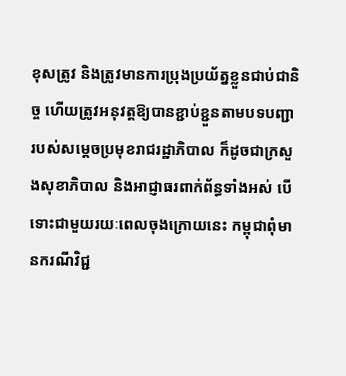ខុសត្រូវ និងត្រូវមានការប្រុងប្រយ័ត្នខ្លួនជាប់ជានិច្ច ហើយត្រូវអនុវត្តឱ្យបានខ្ជាប់ខ្ជួនតាមបទបញ្ជារបស់សម្តេចប្រមុខរាជរដ្ឋាភិបាល ក៏ដូចជាក្រសួងសុខាភិបាល និងអាជ្ញាធរពាក់ព័ន្ធទាំងអស់ បើទោះជាមួយរយៈពេលចុងក្រោយនេះ កម្ពុជាពុំមានករណីវិជ្ជ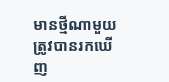មានថ្មីណាមួយត្រូវបានរកឃើញ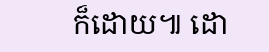ក៏ដោយ៕ ដោ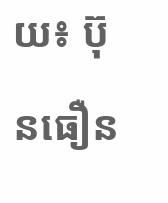យ៖ ប៊ុនធឿន